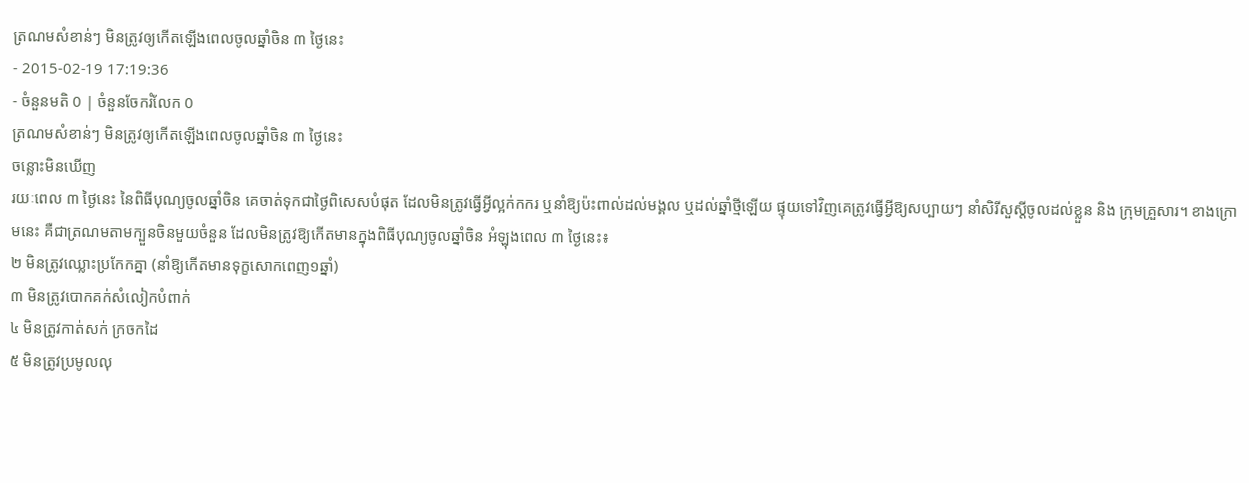ត្រណមសំខាន់ៗ មិនត្រូវឲ្យកើតឡើងពេលចូលឆ្នាំចិន ៣ ថ្ងៃនេះ
- 2015-02-19 17:19:36
- ចំនួនមតិ 0 | ចំនួនចែករំលែក 0
ត្រណមសំខាន់ៗ មិនត្រូវឲ្យកើតឡើងពេលចូលឆ្នាំចិន ៣ ថ្ងៃនេះ
ចន្លោះមិនឃើញ
រយៈពេល ៣ ថ្ងៃនេះ នៃពិធីបុណ្យចូលឆ្នាំចិន គេចាត់ទុកជាថ្ងៃពិសេសបំផុត ដែលមិនត្រូវធ្វើអ្វីល្អក់កករ ឬនាំឱ្យប៉ះពាល់ដល់មង្គល ឬដល់ឆ្នាំថ្មីឡើយ ផ្ទុយទៅវិញគេត្រូវធ្វើអ្វីឱ្យសប្បាយៗ នាំសិរីសួស្ដីចូលដល់ខ្លួន និង ក្រុមគ្រួសារ។ ខាងក្រោមនេះ គឺជាត្រណមតាមក្បួនចិនមួយចំនួន ដែលមិនត្រូវឱ្យកើតមានក្នុងពិធីបុណ្យចូលឆ្នាំចិន អំឡុងពេល ៣ ថ្ងៃនេះ៖
២ មិនត្រូវឈ្លោះប្រកែកគ្នា (នាំឱ្យកើតមានទុក្ខសោកពេញ១ឆ្នាំ)
៣ មិនត្រូវបោកគក់សំលៀកបំពាក់
៤ មិនត្រូវកាត់សក់ ក្រចកដៃ
៥ មិនត្រូវប្រមូលលុ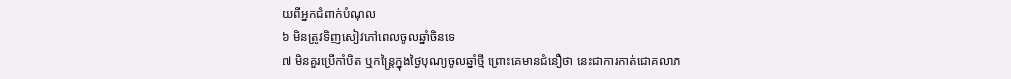យពីអ្នកជំពាក់បំណុល
៦ មិនត្រូវទិញសៀវភៅពេលចូលឆ្នាំចិនទេ
៧ មិនគួរប្រើកាំបិត ឬកន្ត្រៃក្នុងថ្ងៃបុណ្យចូលឆ្នាំថ្មី ព្រោះគេមានជំនឿថា នេះជាការកាត់ជោគលាភ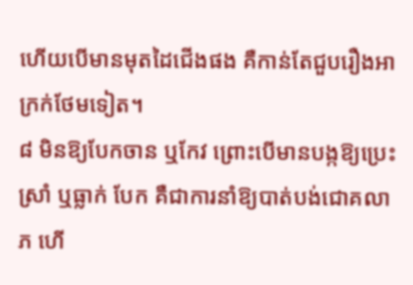ហើយបើមានមុតដៃជើងផង គឺកាន់តែជួបរឿងអាក្រក់ថែមទៀត។
៨ មិនឱ្យបែកចាន ឬកែវ ព្រោះបើមានបង្កឱ្យប្រេះស្រាំ ឬធ្លាក់ បែក គឺជាការនាំឱ្យបាត់បង់ជោគលាភ ហើ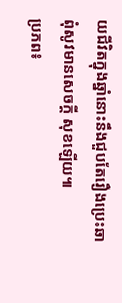យជីវិតក្នុងឆ្នាំនោះនឹងជួបតែរឿងប្រេះឆាពុំសូវមានសេចក្ដី សុខឡើយ៕
ប្រភព៖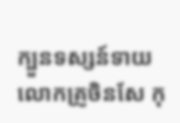ក្បួនទស្សន៍ទាយ លោកគ្រូចិនសែ កុ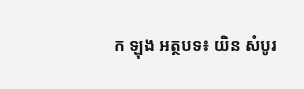ក ឡុង អត្ថបទ៖ យិន សំបូរ